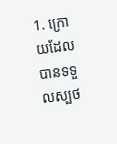1. ក្រោយដែលបានទទួលស្បថ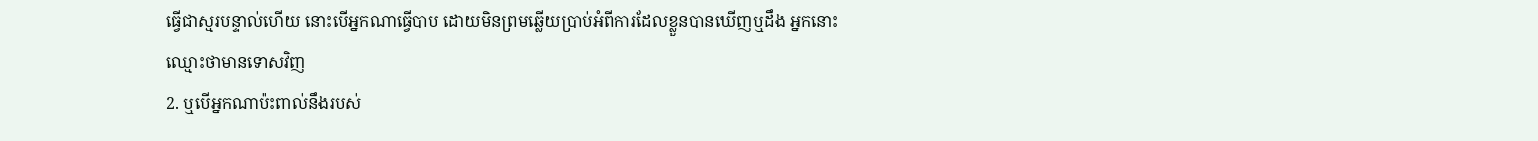ធ្វើជាស្មរបន្ទាល់ហើយ នោះបើអ្នកណាធ្វើបាប ដោយមិនព្រមឆ្លើយប្រាប់អំពីការដែលខ្លួនបានឃើញឬដឹង អ្នកនោះឈ្មោះថាមានទោសវិញ
2. ឬបើអ្នកណាប៉ះពាល់នឹងរបស់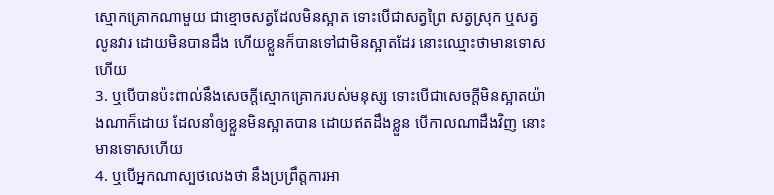ស្មោកគ្រោកណាមួយ ជាខ្មោចសត្វដែលមិនស្អាត ទោះបើជាសត្វព្រៃ សត្វស្រុក ឬសត្វលូនវារ ដោយមិនបានដឹង ហើយខ្លួនក៏បានទៅជាមិនស្អាតដែរ នោះឈ្មោះថាមានទោសហើយ
3. ឬបើបានប៉ះពាល់នឹងសេចក្ដីស្មោកគ្រោករបស់មនុស្ស ទោះបើជាសេចក្ដីមិនស្អាតយ៉ាងណាក៏ដោយ ដែលនាំឲ្យខ្លួនមិនស្អាតបាន ដោយឥតដឹងខ្លួន បើកាលណាដឹងវិញ នោះមានទោសហើយ
4. ឬបើអ្នកណាស្បថលេងថា នឹងប្រព្រឹត្តការអា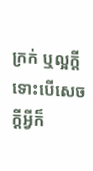ក្រក់ ឬល្អក្តី ទោះបើសេចក្ដីអ្វីក៏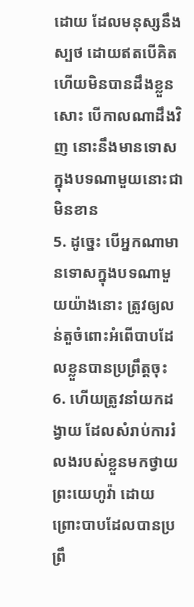ដោយ ដែលមនុស្សនឹងស្បថ ដោយឥតបើគិត ហើយមិនបានដឹងខ្លួនសោះ បើកាលណាដឹងវិញ នោះនឹងមានទោសក្នុងបទណាមួយនោះជាមិនខាន
5. ដូច្នេះ បើអ្នកណាមានទោសក្នុងបទណាមួយយ៉ាងនោះ ត្រូវឲ្យលន់តួចំពោះអំពើបាបដែលខ្លួនបានប្រព្រឹត្តចុះ
6. ហើយត្រូវនាំយកដង្វាយ ដែលសំរាប់ការរំលងរបស់ខ្លួនមកថ្វាយព្រះយេហូវ៉ា ដោយព្រោះបាបដែលបានប្រព្រឹ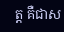ត្ត គឺជាស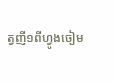ត្វញី១ពីហ្វូងចៀម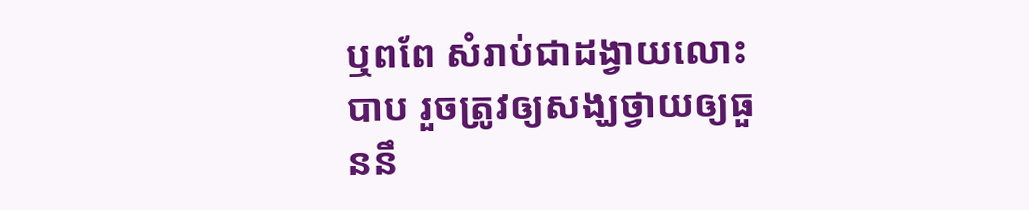ឬពពែ សំរាប់ជាដង្វាយលោះបាប រួចត្រូវឲ្យសង្ឃថ្វាយឲ្យធួននឹ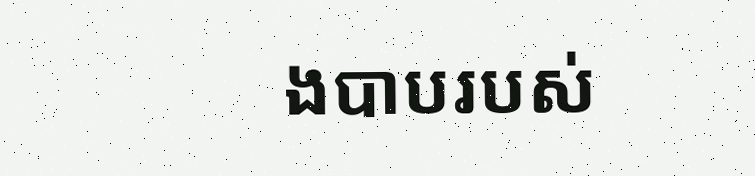ងបាបរបស់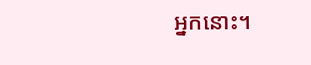អ្នកនោះ។